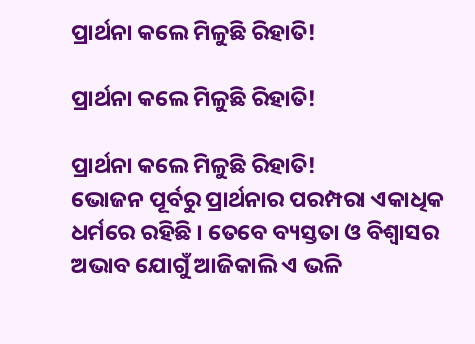ପ୍ରାର୍ଥନା କଲେ ମିଳୁଛି ରିହାତି!

ପ୍ରାର୍ଥନା କଲେ ମିଳୁଛି ରିହାତି!

ପ୍ରାର୍ଥନା କଲେ ମିଳୁଛି ରିହାତି!
ଭୋଜନ ପୂର୍ବରୁ ପ୍ରାର୍ଥନାର ପରମ୍ପରା ଏକାଧିକ ଧର୍ମରେ ରହିଛି । ତେବେ ବ୍ୟସ୍ତତା ଓ ବିଶ୍ୱାସର ଅଭାବ ଯୋଗୁଁ ଆଜିକାଲି ଏ ଭଳି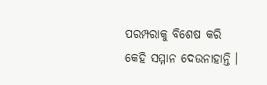ପରମ୍ପରାକୁ ବିଶେଷ କରି କେହି ସମ୍ମାନ ଦେଉନାହାନ୍ତି ।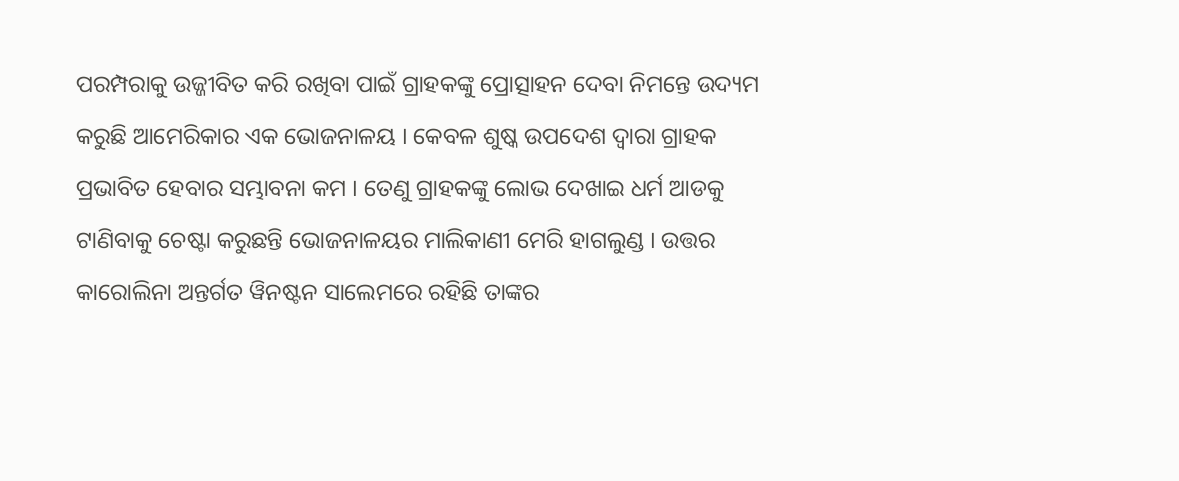ପରମ୍ପରାକୁ ଉଜ୍ଜୀବିତ କରି ରଖିବା ପାଇଁ ଗ୍ରାହକଙ୍କୁ ପ୍ରୋତ୍ସାହନ ଦେବା ନିମନ୍ତେ ଉଦ୍ୟମ କରୁଛି ଆମେରିକାର ଏକ ଭୋଜନାଳୟ । କେବଳ ଶୁଷ୍କ ଉପଦେଶ ଦ୍ୱାରା ଗ୍ରାହକ ପ୍ରଭାବିତ ହେବାର ସମ୍ଭାବନା କମ । ତେଣୁ ଗ୍ରାହକଙ୍କୁ ଲୋଭ ଦେଖାଇ ଧର୍ମ ଆଡକୁ ଟାଣିବାକୁ ଚେଷ୍ଟା କରୁଛନ୍ତି ଭୋଜନାଳୟର ମାଲିକାଣୀ ମେରି ହାଗଲୁଣ୍ଡ । ଉତ୍ତର କାରୋଲିନା ଅନ୍ତର୍ଗତ ୱିନଷ୍ଟନ ସାଲେମରେ ରହିଛି ତାଙ୍କର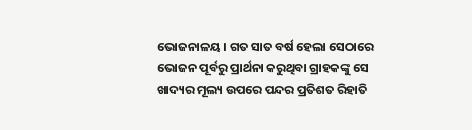ଭୋଜନାଳୟ । ଗତ ସାତ ବର୍ଷ ହେଲା ସେଠାରେ ଭୋଜନ ପୂର୍ବରୁ ପ୍ରାର୍ଥନା କରୁଥିବା ଗ୍ରାହକଙ୍କୁ ସେ ଖାଦ୍ୟର ମୂଲ୍ୟ ଉପରେ ପନ୍ଦର ପ୍ରତିଶତ ରିହାତି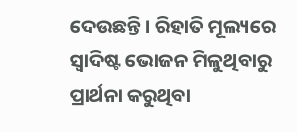ଦେଉଛନ୍ତି । ରିହାତି ମୂଲ୍ୟରେ ସ୍ୱାଦିଷ୍ଟ ଭୋଜନ ମିଳୁଥିବାରୁ ପ୍ରାର୍ଥନା କରୁଥିବା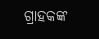ଗ୍ରାହକଙ୍କ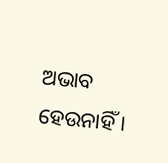ଅଭାବ ହେଉନାହିଁ ।